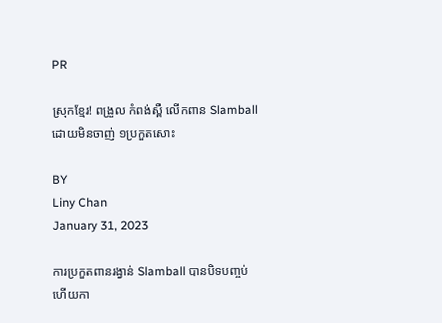PR

ស្រុកខ្មែរ! ពង្រួល កំពង់ស្ពឺ លើកពាន Slamball ដោយមិនចាញ់ ១ប្រកួតសោះ

BY
Liny Chan
January 31, 2023

ការប្រកួតពានរង្វាន់ Slamball បានបិទបញ្ចប់ហើយកា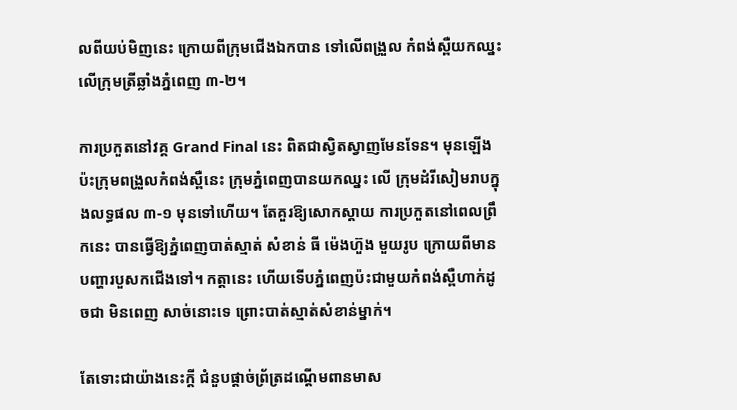លពីយប់មិញនេះ ក្រោយពីក្រុមជើងឯកបាន ទៅលើពង្រួល កំពង់ស្ពឺយកឈ្នះ លើក្រុមត្រីឆ្លាំងភ្នំពេញ ៣-២។

ការប្រកួតនៅវគ្គ Grand Final នេះ ពិតជាស្វិតស្វាញមែនទែន។ មុនឡើងប៉ះក្រុមពង្រួលកំពង់ស្ពឺនេះ ក្រុមភ្នំពេញបានយកឈ្នះ លើ ក្រុមដំរីសៀមរាបក្នុងលទ្ធផល ៣-១ មុនទៅហើយ។ តែគួរឱ្យសោកស្ដាយ ការប្រកួតនៅពេលព្រឹកនេះ បានធ្វើឱ្យភ្នំពេញបាត់ស្មាត់ សំខាន់ ធី ម៉េងហ៊ួង មួយរូប ក្រោយពីមានបញ្ហារបួសកជើងទៅ។ កត្ដានេះ ហើយទើបភ្នំពេញប៉ះជាមួយកំពង់ស្ពឺហាក់ដូចជា មិនពេញ សាច់នោះទេ ព្រោះបាត់ស្មាត់សំខាន់ម្នាក់។

តែទោះជាយ៉ាងនេះក្ដី ជំនួបផ្ដាច់ព្រ័ត្រដណ្ដើមពានមាស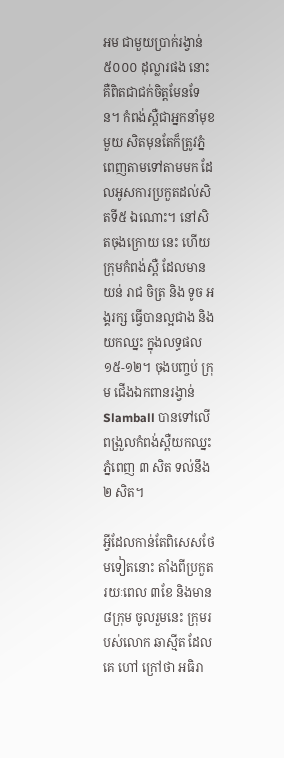អម ជាមួយប្រាក់រង្វាន់ ៥០០០ ដុល្លារផង នោះគឺពិតជាជក់ចិត្តមែនទែន។ កំពង់ស្ពឺជាអ្នកនាំមុខមួយ សិតមុនតែក៏ត្រូវភ្នំពេញតាមទៅតាមមក ដែលអូសការប្រកួតដល់សិតទី៥ ឯណោះ។ នៅសិតចុងក្រោយ នេះ ហើយក្រុមកំពង់ស្ពឺ ដែលមាន យន់ រាជ ចិត្រ និង ទូច អង្គរក្ស ធ្វើបានល្អជាង និងយកឈ្នះ ក្នុងលទ្ធផល ១៥-១២។ ចុងបញ្ចប់ ក្រុម ជើងឯកពានរង្វាន់ Slamball បានទៅលើពង្រួលកំពង់ស្ពឺយកឈ្នះ ភ្នំពេញ ៣ សិត ទល់នឹង ២ សិត។

អ្វីដែលកាន់តែពិសេសថែមទៀតនោះ តាំងពីប្រកួតរយៈពេល ៣ខែ និងមាន ៨ក្រុម ចូលរួមនេះ ក្រុមរបស់លោក ឆាស្មីត ដែលគេ ហៅ ក្រៅថា អធិរា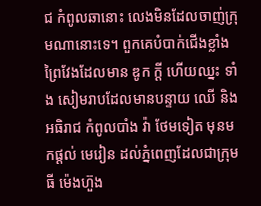ជ កំពូលឆានោះ លេងមិនដែលចាញ់ក្រុមណានោះទេ។ ពួកគេបំបាក់ជើងខ្លាំងព្រៃវែងដែលមាន ឌូក ក្ដី ហើយឈ្នះ ទាំង សៀមរាបដែលមានបន្ទាយ ឈើ និង អធិរាជ កំពូលបាំង វ៉ា ថែមទៀត មុនមកផ្ដល់ មេរៀន ដល់ភ្នំពេញដែលជាក្រុម ធី ម៉េងហ៊ួង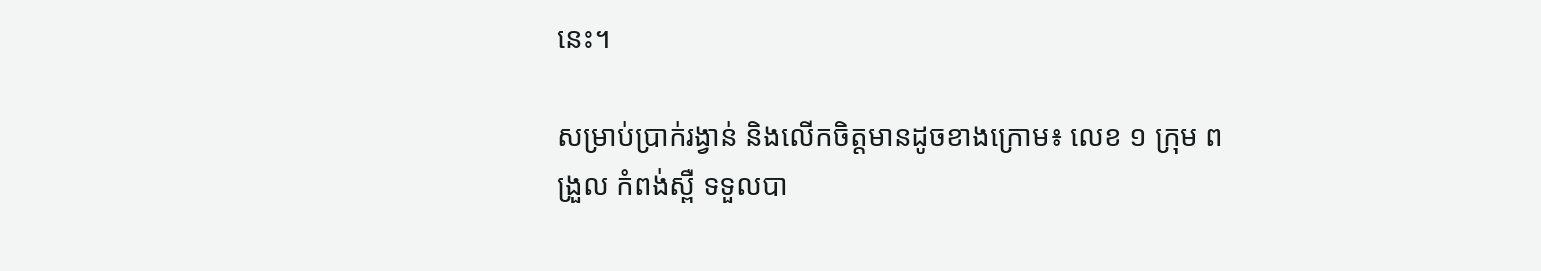នេះ។

សម្រាប់ប្រាក់រង្វាន់ និងលើកចិត្តមានដូចខាងក្រោម៖ លេខ ១ ក្រុម ពង្រួល កំពង់ស្ពឺ ទទួលបា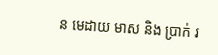ន មេដាយ មាស និង ប្រាក់ រ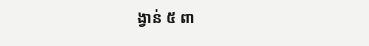ង្វាន់ ៥ ពា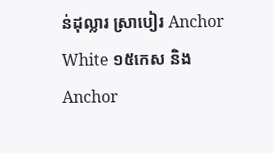ន់ដុល្លារ ស្រាបៀរ Anchor White ១៥កេស និង Anchor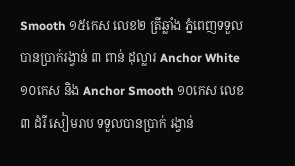Smooth ១៥កេស លេខ២ ត្រីឆ្លាំង ភ្នំពេញទទួលបានប្រាក់រង្វាន់ ៣ ពាន់ ដុល្លារ Anchor White ១០កេស និង Anchor Smooth ១០កេស លេខ ៣ ដំរី សៀមរាប ទទួលបានប្រាក់ រង្វាន់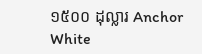១៥០០ ដុល្លារ Anchor White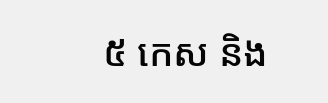៥ កេស និង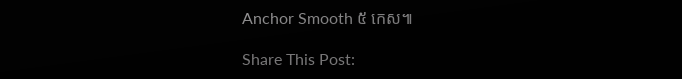Anchor Smooth ៥ កេស៕

Share This Post: